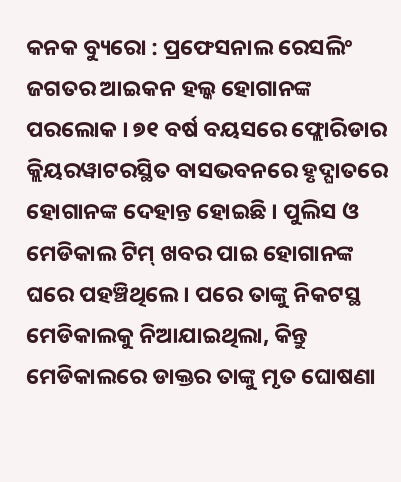କନକ ବ୍ୟୁରୋ : ପ୍ରଫେସନାଲ ରେସଲିଂ ଜଗତର ଆଇକନ ହଲ୍କ ହୋଗାନଙ୍କ ପରଲୋକ । ୭୧ ବର୍ଷ ବୟସରେ ଫ୍ଲୋରିଡାର କ୍ଲିୟରୱାଟରସ୍ଥିତ ବାସଭବନରେ ହୃଦ୍ଘାତରେ ହୋଗାନଙ୍କ ଦେହାନ୍ତ ହୋଇଛି । ପୁଲିସ ଓ ମେଡିକାଲ ଟିମ୍ ଖବର ପାଇ ହୋଗାନଙ୍କ ଘରେ ପହଞ୍ଚିଥିଲେ । ପରେ ତାଙ୍କୁ ନିକଟସ୍ଥ ମେଡିକାଲକୁ ନିଆଯାଇଥିଲା, କିନ୍ତୁ ମେଡିକାଲରେ ଡାକ୍ତର ତାଙ୍କୁ ମୃତ ଘୋଷଣା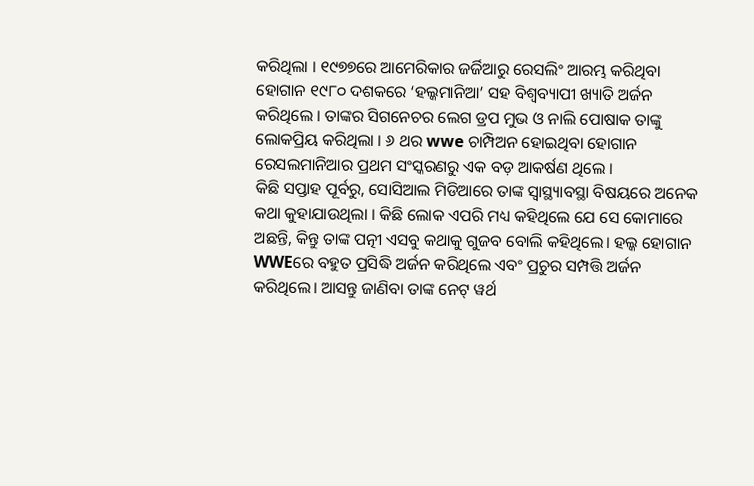କରିଥିଲା । ୧୯୭୭ରେ ଆମେରିକାର ଜର୍ଜିଆରୁ ରେସଲିଂ ଆରମ୍ଭ କରିଥିବା ହୋଗାନ ୧୯୮୦ ଦଶକରେ ‘ହଲ୍କମାନିଆ’ ସହ ବିଶ୍ୱବ୍ୟାପୀ ଖ୍ୟାତି ଅର୍ଜନ କରିଥିଲେ । ତାଙ୍କର ସିଗନେଚର ଲେଗ ଡ୍ରପ ମୁଭ ଓ ନାଲି ପୋଷାକ ତାଙ୍କୁ ଲୋକପ୍ରିୟ କରିଥିଲା । ୬ ଥର wwe ଚାମ୍ପିଅନ ହୋଇଥିବା ହୋଗାନ ରେସଲମାନିଆର ପ୍ରଥମ ସଂସ୍କରଣରୁ ଏକ ବଡ଼ ଆକର୍ଷଣ ଥିଲେ ।
କିଛି ସପ୍ତାହ ପୂର୍ବରୁ, ସୋସିଆଲ ମିଡିଆରେ ତାଙ୍କ ସ୍ୱାସ୍ଥ୍ୟାବସ୍ଥା ବିଷୟରେ ଅନେକ କଥା କୁହାଯାଉଥିଲା । କିଛି ଲୋକ ଏପରି ମଧ୍ୟ କହିଥିଲେ ଯେ ସେ କୋମାରେ ଅଛନ୍ତି, କିନ୍ତୁ ତାଙ୍କ ପତ୍ନୀ ଏସବୁ କଥାକୁ ଗୁଜବ ବୋଲି କହିଥିଲେ। ହଲ୍କ ହୋଗାନ WWEରେ ବହୁତ ପ୍ରସିଦ୍ଧି ଅର୍ଜନ କରିଥିଲେ ଏବଂ ପ୍ରଚୁର ସମ୍ପତ୍ତି ଅର୍ଜନ କରିଥିଲେ। ଆସନ୍ତୁ ଜାଣିବା ତାଙ୍କ ନେଟ୍ ୱର୍ଥ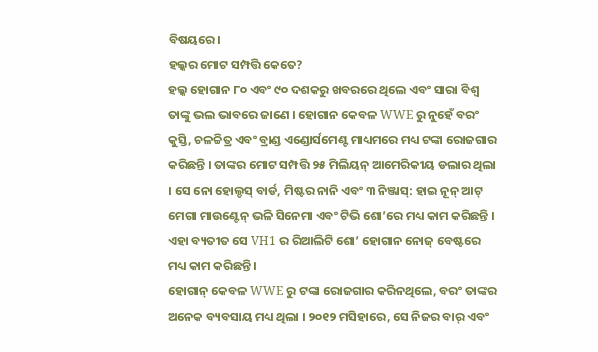ବିଷୟରେ।
ହଲ୍କର ମୋଟ ସମ୍ପତ୍ତି କେତେ?
ହଲ୍କ ହୋଗାନ ୮୦ ଏବଂ ୯୦ ଦଶକରୁ ଖବରରେ ଥିଲେ ଏବଂ ସାରା ବିଶ୍ୱ ତାଙ୍କୁ ଭଲ ଭାବରେ ଜାଣେ । ହୋଗାନ କେବଳ WWE ରୁ ନୁହେଁ ବରଂ କୁସ୍ତି, ଚଳଚ୍ଚିତ୍ର ଏବଂ ବ୍ରାଣ୍ଡ ଏଣ୍ଡୋର୍ସମେଣ୍ଟ ମାଧ୍ୟମରେ ମଧ୍ୟ ଟଙ୍କା ରୋଜଗାର କରିଛନ୍ତି । ତାଙ୍କର ମୋଟ ସମ୍ପତ୍ତି ୨୫ ମିଲିୟନ୍ ଆମେରିକୀୟ ଡଲାର ଥିଲା । ସେ ନୋ ହୋଲ୍ଡସ୍ ବାର୍ଡ, ମିଷ୍ଟର ନାନି ଏବଂ ୩ ନିଞ୍ଜାସ୍: ହାଇ ନୂନ୍ ଆଟ୍ ମେଗା ମାଉଣ୍ଟେନ୍ ଭଳି ସିନେମା ଏବଂ ଟିଭି ଶୋ’ରେ ମଧ୍ୟ କାମ କରିଛନ୍ତି । ଏହା ବ୍ୟତୀତ ସେ VH1 ର ରିଆଲିଟି ଶୋ’ ହୋଗାନ ନୋଜ୍ ବେଷ୍ଟରେ ମଧ୍ୟ କାମ କରିଛନ୍ତି ।
ହୋଗାନ୍ କେବଳ WWE ରୁ ଟଙ୍କା ରୋଜଗାର କରିନଥିଲେ, ବରଂ ତାଙ୍କର ଅନେକ ବ୍ୟବସାୟ ମଧ୍ୟ ଥିଲା । ୨୦୧୨ ମସିହାରେ, ସେ ନିଜର ବାର୍ ଏବଂ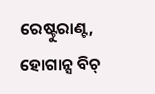ରେଷ୍ଟୁରାଣ୍ଟ, ହୋଗାନ୍ସ ବିଚ୍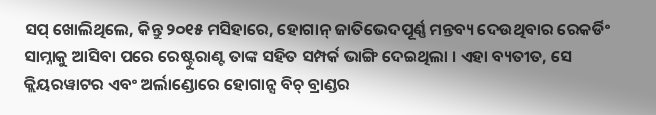ସପ୍ ଖୋଲିଥିଲେ, କିନ୍ତୁ ୨୦୧୫ ମସିହାରେ, ହୋଗାନ୍ ଜାତିଭେଦପୂର୍ଣ୍ଣ ମନ୍ତବ୍ୟ ଦେଉଥିବାର ରେକର୍ଡିଂ ସାମ୍ନାକୁ ଆସିବା ପରେ ରେଷ୍ଟୁରାଣ୍ଟ ତାଙ୍କ ସହିତ ସମ୍ପର୍କ ଭାଙ୍ଗି ଦେଇଥିଲା । ଏହା ବ୍ୟତୀତ, ସେ କ୍ଲିୟରୱାଟର ଏବଂ ଅର୍ଲାଣ୍ଡୋରେ ହୋଗାନ୍ସ ବିଚ୍ ବ୍ରାଣ୍ଡର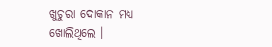ଖୁଚୁରା ଦୋକାନ ମଧ୍ୟ ଖୋଲିଥିଲେ ।